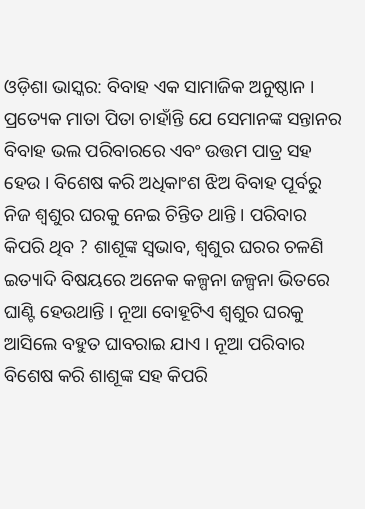ଓଡ଼ିଶା ଭାସ୍କର: ବିବାହ ଏକ ସାମାଜିକ ଅନୁଷ୍ଠାନ । ପ୍ରତ୍ୟେକ ମାତା ପିତା ଚାହାଁନ୍ତି ଯେ ସେମାନଙ୍କ ସନ୍ତାନର ବିବାହ ଭଲ ପରିବାରରେ ଏବଂ ଉତ୍ତମ ପାତ୍ର ସହ ହେଉ । ବିଶେଷ କରି ଅଧିକାଂଶ ଝିଅ ବିବାହ ପୂର୍ବରୁ ନିଜ ଶ୍ୱଶୁର ଘରକୁ ନେଇ ଚିନ୍ତିତ ଥାନ୍ତି । ପରିବାର କିପରି ଥିବ ? ଶାଶୂଙ୍କ ସ୍ୱଭାବ, ଶ୍ୱଶୁର ଘରର ଚଳଣି ଇତ୍ୟାଦି ବିଷୟରେ ଅନେକ କଳ୍ପନା ଜଳ୍ପନା ଭିତରେ ଘାଣ୍ଟି ହେଉଥାନ୍ତି । ନୂଆ ବୋହୂଟିଏ ଶ୍ୱଶୁର ଘରକୁ ଆସିଲେ ବହୁତ ଘାବରାଇ ଯାଏ । ନୂଆ ପରିବାର ବିଶେଷ କରି ଶାଶୂଙ୍କ ସହ କିପରି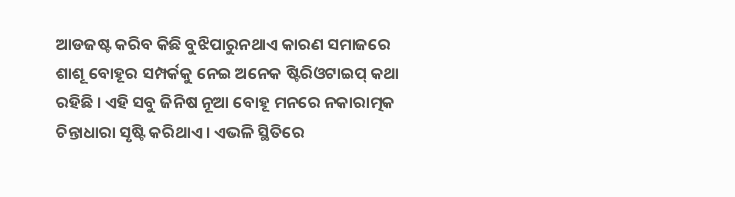ଆଡଜଷ୍ଟ କରିବ କିଛି ବୁଝିପାରୁନଥାଏ କାରଣ ସମାଜରେ ଶାଶୂ ବୋହୂର ସମ୍ପର୍କକୁ ନେଇ ଅନେକ ଷ୍ଟିରିଓଟାଇପ୍ କଥା ରହିଛି । ଏହି ସବୁ ଜିନିଷ ନୂଆ ବୋହୂ ମନରେ ନକାରାତ୍ମକ ଚିନ୍ତାଧାରା ସୃଷ୍ଟି କରିଥାଏ । ଏଭଳି ସ୍ଥିତିରେ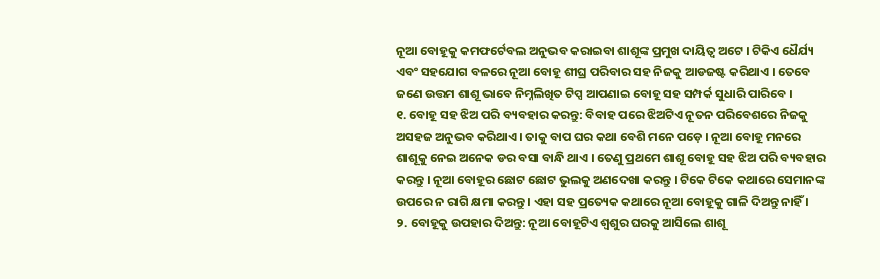ନୂଆ ବୋହୂକୁ କମଫର୍ଟେବଲ ଅନୁଭବ କରାଇବା ଶାଶୂଙ୍କ ପ୍ରମୁଖ ଦାୟିତ୍ୱ ଅଟେ । ଟିକିଏ ଧୈର୍ଯ୍ୟ ଏବଂ ସହଯୋଗ ବଳରେ ନୂଆ ବୋହୂ ଶୀଘ୍ର ପରିବାର ସହ ନିଜକୁ ଆଡଜଷ୍ଟ କରିଥାଏ । ତେବେ ଜଣେ ଉତ୍ତମ ଶାଶୂ ଭାବେ ନିମ୍ନଲିଖିତ ଟିପ୍ସ ଆପଣାଇ ବୋହୂ ସହ ସମ୍ପର୍କ ସୁଧାରି ପାରିବେ ।
୧. ବୋହୂ ସହ ଝିଅ ପରି ବ୍ୟବହାର କରନ୍ତୁ: ବିବାହ ପରେ ଝିଅଟିଏ ନୂତନ ପରିବେଶରେ ନିଜକୁ ଅସହଜ ଅନୁଭବ କରିଥାଏ । ତାକୁ ବାପ ଘର କଥା ବେଶି ମନେ ପଡ଼େ । ନୂଆ ବୋହୂ ମନରେ ଶାଶୂକୁ ନେଇ ଅନେକ ଡର ବସା ବାନ୍ଧି ଥାଏ । ତେଣୁ ପ୍ରଥମେ ଶାଶୂ ବୋହୂ ସହ ଝିଅ ପରି ବ୍ୟବହାର କରନ୍ତୁ । ନୂଆ ବୋହୂର ଛୋଟ ଛୋଟ ଭୁଲକୁ ଅଣଦେଖା କରନ୍ତୁ । ଟିକେ ଟିକେ କଥାରେ ସେମାନଙ୍କ ଉପରେ ନ ରାଗି କ୍ଷମା କରନ୍ତୁ । ଏହା ସହ ପ୍ରତ୍ୟେକ କଥାରେ ନୂଆ ବୋହୂକୁ ଗାଳି ଦିଅନ୍ତୁ ନାହିଁ ।
୨. ବୋହୂକୁ ଉପହାର ଦିଅନ୍ତୁ: ନୂଆ ବୋହୂଟିଏ ଶ୍ୱଶୁର ଘରକୁ ଆସିଲେ ଶାଶୂ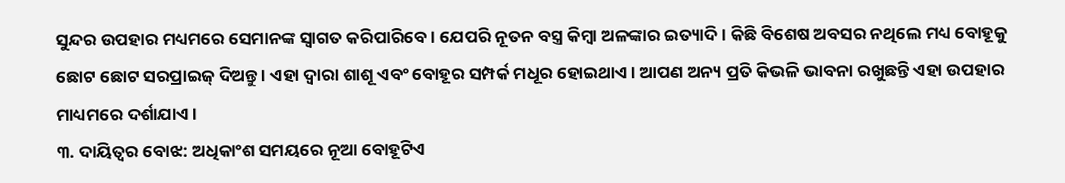ସୁନ୍ଦର ଉପହାର ମଧ୍ୟମରେ ସେମାନଙ୍କ ସ୍ୱାଗତ କରିପାରିବେ । ଯେପରି ନୂତନ ବସ୍ତ୍ର କିମ୍ବା ଅଳଙ୍କାର ଇତ୍ୟାଦି । କିଛି ବିଶେଷ ଅବସର ନଥିଲେ ମଧ୍ୟ ବୋହୂକୁ ଛୋଟ ଛୋଟ ସରପ୍ରାଇଜ୍ ଦିଅନ୍ତୁ । ଏହା ଦ୍ୱାରା ଶାଶୂ ଏବଂ ବୋହୂର ସମ୍ପର୍କ ମଧୂର ହୋଇଥାଏ । ଆପଣ ଅନ୍ୟ ପ୍ରତି କିଭଳି ଭାବନା ରଖୁଛନ୍ତି ଏହା ଉପହାର ମାଧ୍ୟମରେ ଦର୍ଶାଯାଏ ।
୩. ଦାୟିତ୍ୱର ବୋଝ: ଅଧିକାଂଶ ସମୟରେ ନୂଆ ବୋହୂଟିଏ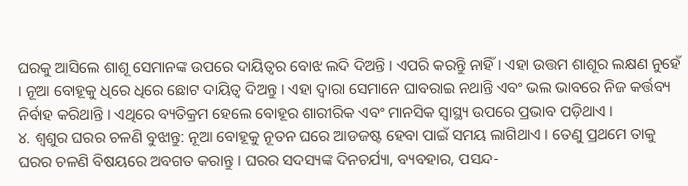ଘରକୁ ଆସିଲେ ଶାଶୂ ସେମାନଙ୍କ ଉପରେ ଦାୟିତ୍ୱର ବୋଝ ଲଦି ଦିଅନ୍ତି । ଏପରି କରନ୍ତୁି ନାହିଁ । ଏହା ଉତ୍ତମ ଶାଶୂର ଲକ୍ଷଣ ନୁହେଁ । ନୂଆ ବୋହୂକୁ ଧିରେ ଧିରେ ଛୋଟ ଦାୟିତ୍ୱ ଦିଅନ୍ତୁ । ଏହା ଦ୍ୱାରା ସେମାନେ ଘାବରାଇ ନଥାନ୍ତି ଏବଂ ଭଲ ଭାବରେ ନିଜ କର୍ତ୍ତବ୍ୟ ନିର୍ବାହ କରିଥାନ୍ତି । ଏଥିରେ ବ୍ୟତିକ୍ରମ ହେଲେ ବୋହୂର ଶାରୀରିକ ଏବଂ ମାନସିକ ସ୍ୱାସ୍ଥ୍ୟ ଉପରେ ପ୍ରଭାବ ପଡ଼ିଥାଏ ।
୪. ଶ୍ୱଶୁର ଘରର ଚଳଣି ବୁଝାନ୍ତୁ: ନୂଆ ବୋହୂକୁ ନୂତନ ଘରେ ଆଡଜଷ୍ଟ ହେବା ପାଇଁ ସମୟ ଲାଗିଥାଏ । ତେଣୁ ପ୍ରଥମେ ତାକୁ ଘରର ଚଳଣି ବିଷୟରେ ଅବଗତ କରାନ୍ତୁ । ଘରର ସଦସ୍ୟଙ୍କ ଦିନଚର୍ଯ୍ୟା, ବ୍ୟବହାର, ପସନ୍ଦ-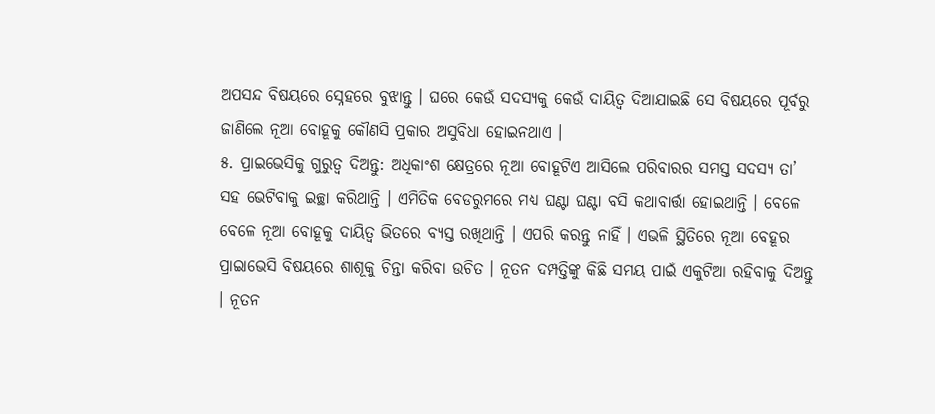ଅପସନ୍ଦ ବିଷୟରେ ସ୍ନେହରେ ବୁଝାନ୍ତୁ । ଘରେ କେଉଁ ସଦସ୍ୟକୁ କେଉଁ ଦାୟିତ୍ୱ ଦିଆଯାଇଛି ସେ ବିଷୟରେ ପୂର୍ବରୁ ଜାଣିଲେ ନୂଆ ବୋହୂକୁ କୌଣସି ପ୍ରକାର ଅସୁବିଧା ହୋଇନଥାଏ ।
୫. ପ୍ରାଇଭେସିକୁ ଗୁରୁତ୍ୱ ଦିଅନ୍ତୁ: ଅଧିକାଂଶ କ୍ଷେତ୍ରରେ ନୂଆ ବୋହୂଟିଏ ଆସିଲେ ପରିବାରର ସମସ୍ତ ସଦସ୍ୟ ତା’ ସହ ଭେଟିବାକୁ ଇଚ୍ଛା କରିଥାନ୍ତି । ଏମିତିକ ବେଡରୁମରେ ମଧ୍ୟ ଘଣ୍ଟା ଘଣ୍ଟା ବସି କଥାବାର୍ତ୍ତା ହୋଇଥାନ୍ତି । ବେଳେ ବେଳେ ନୂଆ ବୋହୂକୁ ଦାୟିତ୍ୱ ଭିତରେ ବ୍ୟସ୍ତ ରଖିଥାନ୍ତି । ଏପରି କରନ୍ତୁ ନାହିଁ । ଏଭଳି ସ୍ଥିତିରେ ନୂଆ ବେହୂର ପ୍ରାଇାଭେସି ବିଷୟରେ ଶାଶୂକୁ ଚିନ୍ତା କରିବା ଉଚିତ । ନୂତନ ଦମ୍ପତ୍ତିଙ୍କୁ କିଛି ସମୟ ପାଇଁ ଏକୁଟିଆ ରହିବାକୁ ଦିଅନ୍ତୁ । ନୂତନ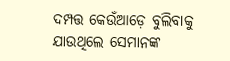ଦମ୍ପତ୍ତ କେଉଁଆଡ଼େ ବୁଲିବାକୁ ଯାଉଥିଲେ ସେମାନଙ୍କ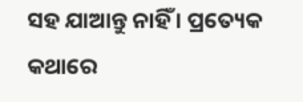ସହ ଯାଆନ୍ତୁ ନାହିଁ । ପ୍ରତ୍ୟେକ କଥାରେ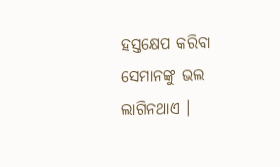ହସ୍ତକ୍ଷେପ କରିବା ସେମାନଙ୍କୁ ଭଲ ଲାଗିନଥାଏ ।